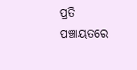ପ୍ରତି ପଞ୍ଚାୟତରେ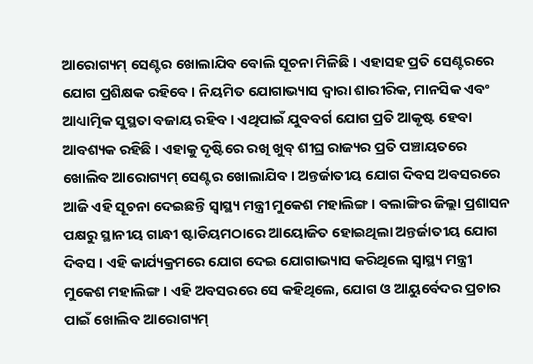ଆରୋଗ୍ୟମ୍ ସେଣ୍ଟର ଖୋଲାଯିବ ବୋଲି ସୂଚନା ମିଳିଛି । ଏହାସହ ପ୍ରତି ସେଣ୍ଟରରେ ଯୋଗ ପ୍ରଶିକ୍ଷକ ରହିବେ । ନିୟମିତ ଯୋଗାଭ୍ୟାସ ଦ୍ୱାରା ଶାରୀରିକ, ମାନସିକ ଏବଂ ଆଧ୍ୟାତ୍ମିକ ସୁସ୍ଥତା ବଜାୟ ରହିବ । ଏଥିପାଇଁ ଯୁବବର୍ଗ ଯୋଗ ପ୍ରତି ଆକୃଷ୍ଟ ହେବା ଆବଶ୍ୟକ ରହିଛି । ଏହାକୁ ଦୃଷ୍ଟିରେ ରଖି ଖୁବ୍ ଶୀଘ୍ର ରାଜ୍ୟର ପ୍ରତି ପଞ୍ଚାୟତରେ ଖୋଲିବ ଆରୋଗ୍ୟମ୍ ସେଣ୍ଟର ଖୋଲାଯିବ । ଅନ୍ତର୍ଜାତୀୟ ଯୋଗ ଦିବସ ଅବସରରେ ଆଜି ଏହି ସୂଚନା ଦେଇଛନ୍ତି ସ୍ୱାସ୍ଥ୍ୟ ମନ୍ତ୍ରୀ ମୁକେଶ ମହାଲିଙ୍ଗ । ବଲାଙ୍ଗିର ଜିଲ୍ଲା ପ୍ରଶାସନ ପକ୍ଷରୁ ସ୍ଥାନୀୟ ଗାନ୍ଧୀ ଷ୍ଟାଡିୟମଠାରେ ଆୟୋଜିତ ହୋଇଥିଲା ଅନ୍ତର୍ଜାତୀୟ ଯୋଗ ଦିବସ । ଏହି କାର୍ଯ୍ୟକ୍ରମରେ ଯୋଗ ଦେଇ ଯୋଗାଭ୍ୟାସ କରିଥିଲେ ସ୍ୱାସ୍ଥ୍ୟ ମନ୍ତ୍ରୀ ମୁକେଶ ମହାଲିଙ୍ଗ । ଏହି ଅବସରରେ ସେ କହିଥିଲେ, ଯୋଗ ଓ ଆୟୁର୍ବେଦର ପ୍ରଚାର ପାଇଁ ଖୋଲିବ ଆରୋଗ୍ୟମ୍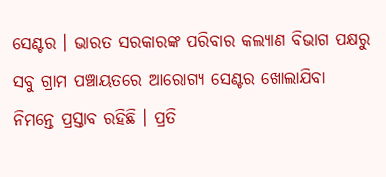ସେଣ୍ଟର । ଭାରତ ସରକାରଙ୍କ ପରିବାର କଲ୍ୟାଣ ବିଭାଗ ପକ୍ଷରୁ ସବୁ ଗ୍ରାମ ପଞ୍ଚାୟତରେ ଆରୋଗ୍ୟ ସେଣ୍ଟର ଖୋଲାଯିବା ନିମନ୍ତେ ପ୍ରସ୍ତାବ ରହିଛି । ପ୍ରତି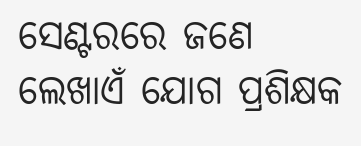ସେଣ୍ଟରରେ ଜଣେ ଲେଖାଏଁ ଯୋଗ ପ୍ରଶିକ୍ଷକ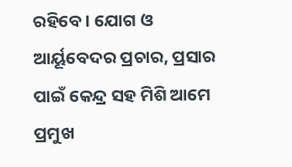ରହିବେ । ଯୋଗ ଓ ଆର୍ୟୂବେଦର ପ୍ରଚାର, ପ୍ରସାର ପାଇଁ କେନ୍ଦ୍ର ସହ ମିଶି ଆମେ ପ୍ରମୁଖ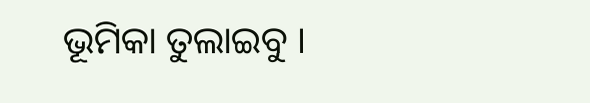ଭୂମିକା ତୁଲାଇବୁ ।